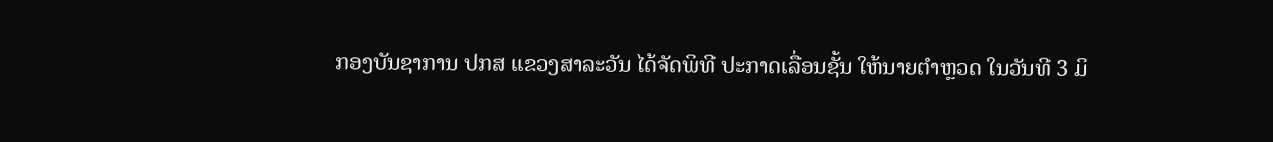ກອງບັນຊາການ ປກສ ແຂວງສາລະວັນ ໄດ້ຈັດພິທີ ປະກາດເລື່ອນຊັ້ນ ໃຫ້ນາຍຕໍາຫຼວດ ໃນວັນທີ 3 ມິ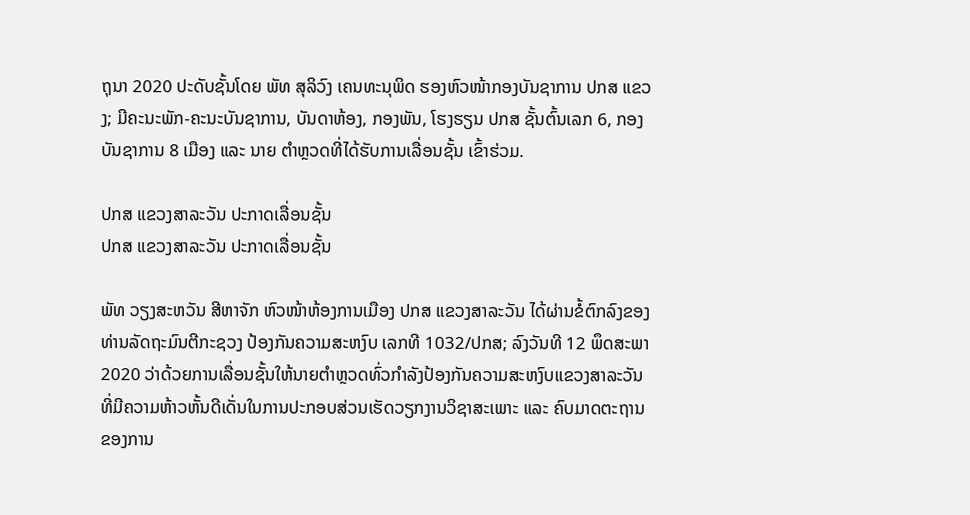ຖຸນາ 2020 ປະດັບຊັ້ນໂດຍ ພັທ ສຸລິວົງ ເຄນທະນຸພິດ ຮອງຫົວໜ້າກອງບັນຊາການ ປກສ ແຂວງ; ມີຄະນະພັກ-ຄະນະບັນຊາການ, ບັນດາຫ້ອງ, ກອງພັນ, ໂຮງຮຽນ ປກສ ຊັ້ນຕົ້ນເລກ 6, ກອງບັນຊາການ 8 ເມືອງ ແລະ ນາຍ ຕໍາຫຼວດທີ່ໄດ້ຮັບການເລື່ອນຊັ້ນ ເຂົ້າຮ່ວມ.

ປກສ ແຂວງສາລະວັນ ປະກາດເລື່ອນຊັ້ນ
ປກສ ແຂວງສາລະວັນ ປະກາດເລື່ອນຊັ້ນ

ພັທ ວຽງສະຫວັນ ສີຫາຈັກ ຫົວໜ້າຫ້ອງການເມືອງ ປກສ ແຂວງສາລະວັນ ໄດ້ຜ່ານຂໍ້ຕົກລົງຂອງທ່ານລັດຖະມົນຕີກະຊວງ ປ້ອງກັນຄວາມສະຫງົບ ເລກທີ 1032/ປກສ; ລົງວັນທີ 12 ພຶດສະພາ 2020 ວ່າດ້ວຍການເລື່ອນຊັ້ນໃຫ້ນາຍຕໍາຫຼວດທົ່ວກໍາລັງປ້ອງກັນຄວາມສະຫງົບແຂວງສາລະວັນ ທີ່ມີຄວາມຫ້າວຫັ້ນດີເດັ່ນໃນການປະກອບສ່ວນເຮັດວຽກງານວິຊາສະເພາະ ແລະ ຄົບມາດຕະຖານຂອງການ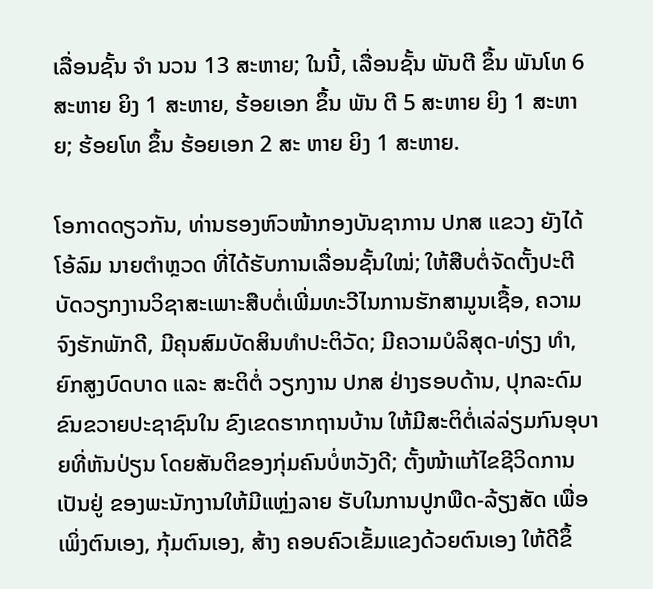ເລື່ອນຊັ້ນ ຈໍາ ນວນ 13 ສະຫາຍ; ໃນນີ້, ເລື່ອນຊັ້ນ ພັນຕີ ຂຶ້ນ ພັນໂທ 6 ສະຫາຍ ຍິງ 1 ສະຫາຍ, ຮ້ອຍເອກ ຂຶ້ນ ພັນ ຕີ 5 ສະຫາຍ ຍິງ 1 ສະຫາຍ; ຮ້ອຍໂທ ຂຶ້ນ ຮ້ອຍເອກ 2 ສະ ຫາຍ ຍິງ 1 ສະຫາຍ.

ໂອກາດດຽວກັນ, ທ່ານຮອງຫົວໜ້າກອງບັນຊາການ ປກສ ແຂວງ ຍັງໄດ້ໂອ້ລົມ ນາຍຕໍາຫຼວດ ທີ່ໄດ້ຮັບການເລື່ອນຊັ້ນໃໝ່; ໃຫ້ສືບຕໍ່ຈັດຕັ້ງປະຕີບັດວຽກງານວິຊາສະເພາະສືບຕໍ່ເພີ່ມທະວີໄນການຮັກສາມູນເຊື້ອ, ຄວາມຈົງຮັກພັກດີ, ມີຄຸນສົມບັດສິນທໍາປະຕິວັດ; ມີຄວາມບໍລິສຸດ-ທ່ຽງ ທໍາ, ຍົກສູງບົດບາດ ແລະ ສະຕິຕໍ່ ວຽກງານ ປກສ ຢ່າງຮອບດ້ານ, ປຸກລະດົມຂົນຂວາຍປະຊາຊົນໃນ ຂົງເຂດຮາກຖານບ້ານ ໃຫ້ມີສະຕິຕໍ່ເລ່ລ່ຽມກົນອຸບາຍທີ່ຫັນປ່ຽນ ໂດຍສັນຕິຂອງກຸ່ມຄົນບໍ່ຫວັງດີ; ຕັ້ງໜ້າແກ້ໄຂຊີວິດການເປັນຢູ່ ຂອງພະນັກງານໃຫ້ມີແຫຼ່ງລາຍ ຮັບໃນການປູກພືດ-ລ້ຽງສັດ ເພື່ອ ເພິ່ງຕົນເອງ, ກຸ້ມຕົນເອງ, ສ້າງ ຄອບຄົວເຂັ້ມແຂງດ້ວຍຕົນເອງ ໃຫ້ດີຂຶ້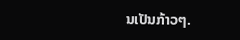ນເປັນກ້າວໆ.